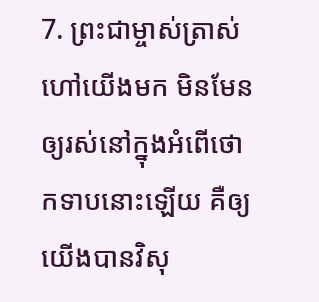7. ព្រះជាម្ចាស់ត្រាស់ហៅយើងមក មិនមែនឲ្យរស់នៅក្នុងអំពើថោកទាបនោះឡើយ គឺឲ្យយើងបានវិសុ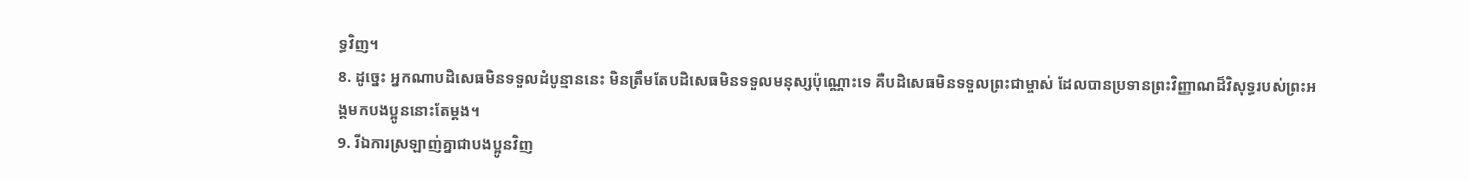ទ្ធវិញ។
8. ដូច្នេះ អ្នកណាបដិសេធមិនទទួលដំបូន្មាននេះ មិនត្រឹមតែបដិសេធមិនទទួលមនុស្សប៉ុណ្ណោះទេ គឺបដិសេធមិនទទួលព្រះជាម្ចាស់ ដែលបានប្រទានព្រះវិញ្ញាណដ៏វិសុទ្ធរបស់ព្រះអង្គមកបងប្អូននោះតែម្ដង។
9. រីឯការស្រឡាញ់គ្នាជាបងប្អូនវិញ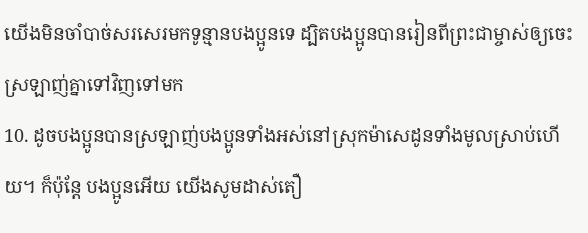យើងមិនចាំបាច់សរសេរមកទូន្មានបងប្អូនទេ ដ្បិតបងប្អូនបានរៀនពីព្រះជាម្ចាស់ឲ្យចេះស្រឡាញ់គ្នាទៅវិញទៅមក
10. ដូចបងប្អូនបានស្រឡាញ់បងប្អូនទាំងអស់នៅស្រុកម៉ាសេដូនទាំងមូលស្រាប់ហើយ។ ក៏ប៉ុន្តែ បងប្អូនអើយ យើងសូមដាស់តឿ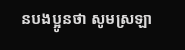នបងប្អូនថា សូមស្រឡា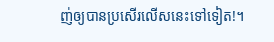ញ់ឲ្យបានប្រសើរលើសនេះទៅទៀត!។